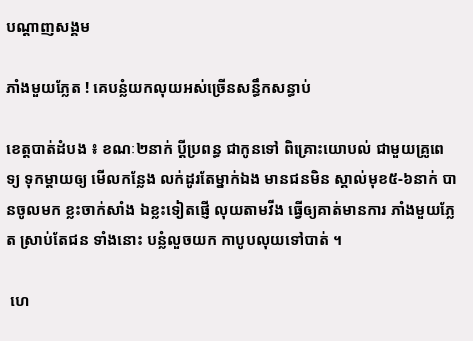បណ្តាញសង្គម

ភាំងមួយភ្លែត ! គេបន្លំយកលុយអស់ច្រើនសន្ធឹកសន្ធាប់

ខេត្តបាត់ដំបង ៖ ខណៈ២នាក់ ប្តីប្រពន្ធ ជាកូនទៅ ពិគ្រោះយោបល់ ជាមួយគ្រូពេទ្យ ទុកម្តាយឲ្យ មើលកន្លែង លក់ដូរតែម្នាក់ឯង មានជនមិន ស្គាល់មុខ៥-៦នាក់ បានចូលមក ខ្លះចាក់សាំង ឯខ្លះទៀតផ្ញើ លុយតាមវីង ធ្វើឲ្យគាត់មានការ ភាំងមួយភ្លែត ស្រាប់តែជន ទាំងនោះ បន្លំលួចយក កាបូបលុយទៅបាត់ ។

 ហេ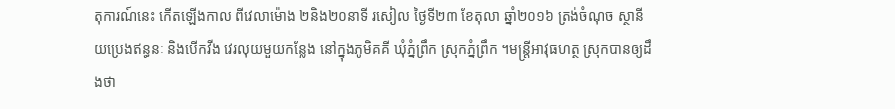តុការណ៍នេះ កើតឡើងកាល ពីវេលាម៉ោង ២និង២០នាទី រសៀល ថ្ងៃទី២៣ ខែតុលា ឆ្នាំ២០១៦ ត្រង់ចំណុច ស្ថានីយប្រេងឥន្ធនៈ និងបើកវីង វេរលុយមួយកន្លែង នៅក្នុងភូមិគគី ឃុំភ្នំព្រឹក ស្រុកភ្នំព្រឹក ។មន្ត្រីអាវុធហត្ថ ស្រុកបានឲ្យដឹងថា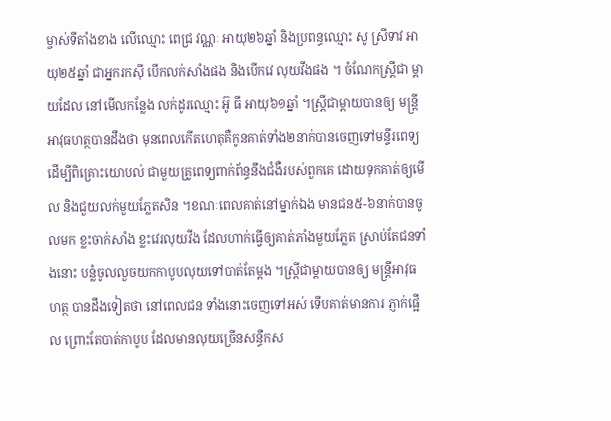ម្ចាស់ទីតាំងខាង លើឈ្មោះ ពេជ្រ វណ្ណៈ អាយុ២៦ឆ្នាំ និងប្រពន្ធឈ្មោះ សូ ស្រីទាវ អាយុ២៥ឆ្នាំ ជាអ្នករកស៊ី បើកលក់សាំងផង និងបើកវេ លុយវីងផង ។ ចំណែកស្ត្រីជា ម្តាយដែល នៅមើលកន្លែង លក់ដូរឈ្មោះ អ៊ូ ធី អាយុ៦១ឆ្នាំ ។ស្ត្រីជាម្តាយបានឲ្យ មន្ត្រីអាវុធហត្ថបានដឹងថា មុនពេលកើតហេតុគឺកូនគាត់ទាំង២នាក់បានចេញទៅមន្ទីរពេទ្យ ដើម្បីពិគ្រោះយោបល់ ជាមួយគ្រូពេទ្យពាក់ព័ន្ធនឹងជំងឺរបស់ពួកគេ ដោយទុកគាត់ឲ្យមើល និងជួយលក់មួយភ្លែតសិន ។ខណៈពេលគាត់នៅម្នាក់ឯង មានជន៥-៦នាក់បានចូលមក ខ្លះចាក់សាំង ខ្លះវេរលុយវីង ដែលហាក់ធ្វើឲ្យគាត់ភាំងមួយភ្លែត ស្រាប់តែជនទាំងនោះ បន្លំចូលលួចយកកាបូបលុយទៅបាត់តែម្តង ។ស្ត្រីជាម្តាយបានឲ្យ មន្ត្រីអាវុធហត្ថ បានដឹងទៀតថា នៅពេលជន ទាំងនោះចេញទៅអស់ ទើបគាត់មានការ ភ្ញាក់ផ្អើល ព្រោះតែបាត់កាបូប ដែលមានលុយច្រើនសន្ធឹកស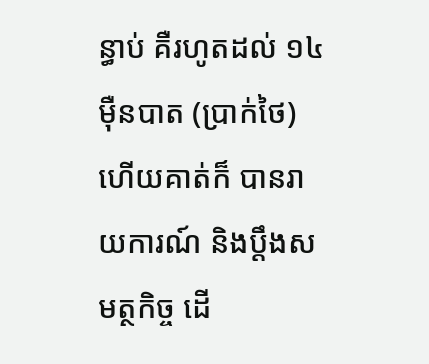ន្ធាប់ គឺរហូតដល់ ១៤ម៉ឺនបាត (ប្រាក់ថៃ) ហើយគាត់ក៏ បានរាយការណ៍ និងប្តឹងសមត្ថកិច្ច ដើ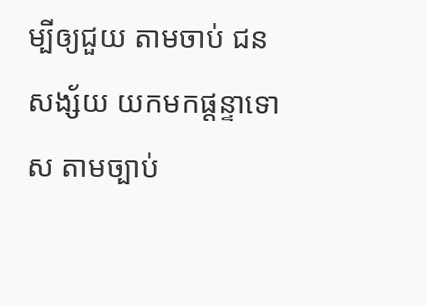ម្បីឲ្យជួយ តាមចាប់ ជនសង្ស័យ យកមកផ្តន្ទាទោស តាមច្បាប់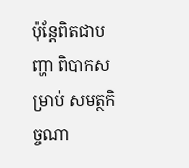ប៉ុន្តែពិតជាបញ្ហា ពិបាកសម្រាប់ សមត្ថកិច្ចណា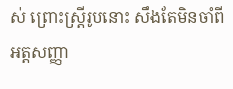ស់ ព្រោះស្ត្រីរូបនោះ សឹងតែមិនចាំពី អត្តសញ្ញា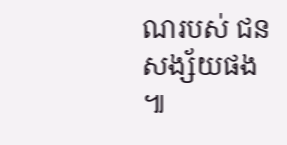ណរបស់ ជនសង្ស័យផង ៕